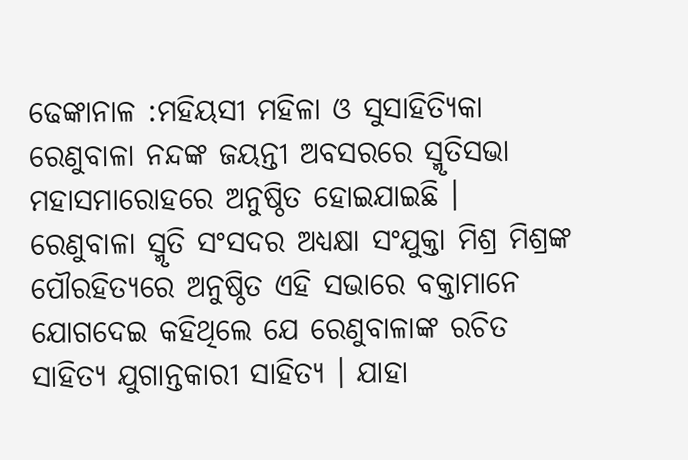ଢେଙ୍କାନାଳ :ମହିୟସୀ ମହିଳା ଓ ସୁସାହିତ୍ୟିକା ରେଣୁବାଳା ନନ୍ଦଙ୍କ ଜୟନ୍ତୀ ଅବସରରେ ସ୍ମୃତିସଭା ମହାସମାରୋହରେ ଅନୁଷ୍ଠିତ ହୋଇଯାଇଛି ।
ରେଣୁବାଳା ସ୍ମୃତି ସଂସଦର ଅଧ୍ୟକ୍ଷା ସଂଯୁକ୍ତା ମିଶ୍ର ମିଶ୍ରଙ୍କ ପୌରହିତ୍ୟରେ ଅନୁଷ୍ଠିତ ଏହି ସଭାରେ ବକ୍ତାମାନେ ଯୋଗଦେଇ କହିଥିଲେ ଯେ ରେଣୁବାଳାଙ୍କ ରଚିତ ସାହିତ୍ୟ ଯୁଗାନ୍ତକାରୀ ସାହିତ୍ୟ । ଯାହା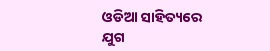ଓଡିଆ ସାହିତ୍ୟରେ ଯୁଗ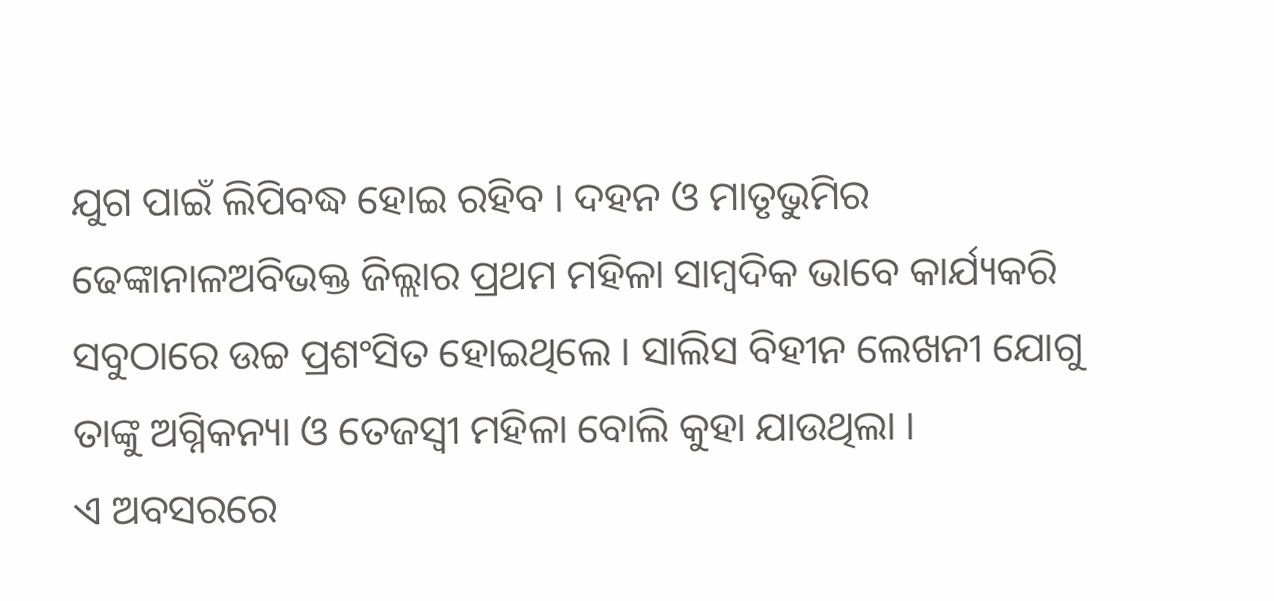ଯୁଗ ପାଇଁ ଲିପିବଦ୍ଧ ହୋଇ ରହିବ । ଦହନ ଓ ମାତୃଭୁମିର ଢେଙ୍କାନାଳଅବିଭକ୍ତ ଜିଲ୍ଲାର ପ୍ରଥମ ମହିଳା ସାମ୍ବଦିକ ଭାବେ କାର୍ଯ୍ୟକରି ସବୁଠାରେ ଉଚ୍ଚ ପ୍ରଶଂସିତ ହୋଇଥିଲେ । ସାଲିସ ବିହୀନ ଲେଖନୀ ଯୋଗୁ ତାଙ୍କୁ ଅଗ୍ନିକନ୍ୟା ଓ ତେଜସ୍ୱୀ ମହିଳା ବୋଲି କୁହା ଯାଉଥିଲା ।
ଏ ଅବସରରେ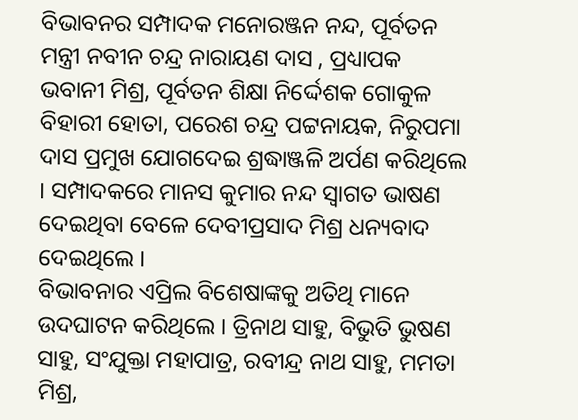ବିଭାବନର ସମ୍ପାଦକ ମନୋରଞ୍ଜନ ନନ୍ଦ, ପୂର୍ବତନ ମନ୍ତ୍ରୀ ନବୀନ ଚନ୍ଦ୍ର ନାରାୟଣ ଦାସ , ପ୍ରଧ୍ୟାପକ ଭବାନୀ ମିଶ୍ର, ପୂର୍ବତନ ଶିକ୍ଷା ନିର୍ଦ୍ଦେଶକ ଗୋକୁଳ ବିହାରୀ ହୋତା, ପରେଶ ଚନ୍ଦ୍ର ପଟ୍ଟନାୟକ, ନିରୁପମା ଦାସ ପ୍ରମୁଖ ଯୋଗଦେଇ ଶ୍ରଦ୍ଧାଞ୍ଜଳି ଅର୍ପଣ କରିଥିଲେ । ସମ୍ପାଦକରେ ମାନସ କୁମାର ନନ୍ଦ ସ୍ୱାଗତ ଭାଷଣ ଦେଇଥିବା ବେଳେ ଦେବୀପ୍ରସାଦ ମିଶ୍ର ଧନ୍ୟବାଦ ଦେଇଥିଲେ ।
ବିଭାବନାର ଏପ୍ରିଲ ବିଶେଷାଙ୍କକୁ ଅତିଥି ମାନେ ଉଦଘାଟନ କରିଥିଲେ । ତ୍ରିନାଥ ସାହୁ, ବିଭୁତି ଭୁଷଣ ସାହୁ, ସଂଯୁକ୍ତା ମହାପାତ୍ର, ରବୀନ୍ଦ୍ର ନାଥ ସାହୁ, ମମତା ମିଶ୍ର,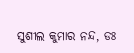ସୁଶୀଲ କୁମାର ନନ୍ଦ, ଡଃ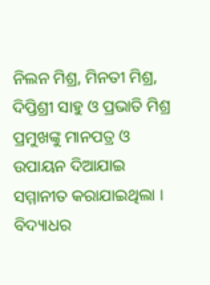ନିଲନ ମିଶ୍ର, ମିନତୀ ମିଶ୍ର, ଦିପ୍ତିଶ୍ରୀ ସାହୁ ଓ ପ୍ରଭାତି ମିଶ୍ର ପ୍ରମୁଖଙ୍କୁ ମାନପତ୍ର ଓ ଉପାୟନ ଦିଆଯାଇ ସମ୍ମାନୀତ କରାଯାଇଥିଲା ।
ବିଦ୍ୟାଧର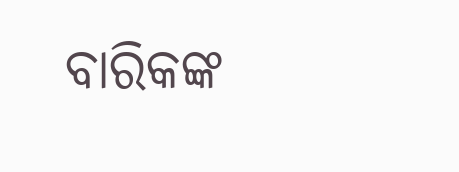ବାରିକଙ୍କ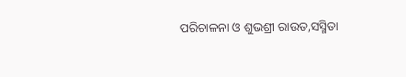ପରିଚାଳନା ଓ ଶୁଭଶ୍ରୀ ରାଉତ,ସସ୍ମିତା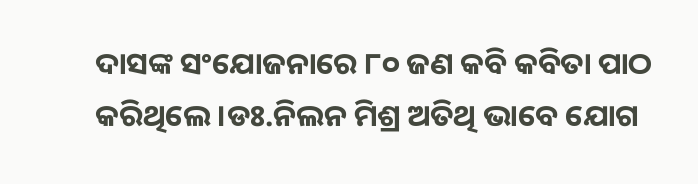ଦାସଙ୍କ ସଂଯୋଜନାରେ ୮୦ ଜଣ କବି କବିତା ପାଠ କରିଥିଲେ ।ଡଃ.ନିଲନ ମିଶ୍ର ଅତିଥି ଭାବେ ଯୋଗ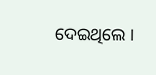ଦେଇଥିଲେ ।